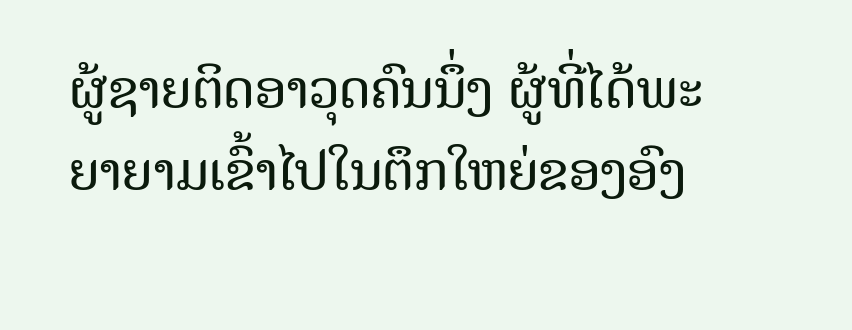ຜູ້ຊາຍຕິດອາວຸດຄົນນຶ່ງ ຜູ້ທີ່ໄດ້ພະຍາຍາມເຂົ້າໄປໃນຕຶກໃຫຍ່ຂອງອົງ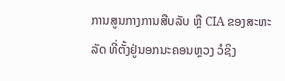ການສູນກາງການສືບລັບ ຫຼື CIA ຂອງສະຫະລັດ ທີ່ຕັ້ງຢູ່ນອກນະຄອນຫຼວງ ວໍຊິງ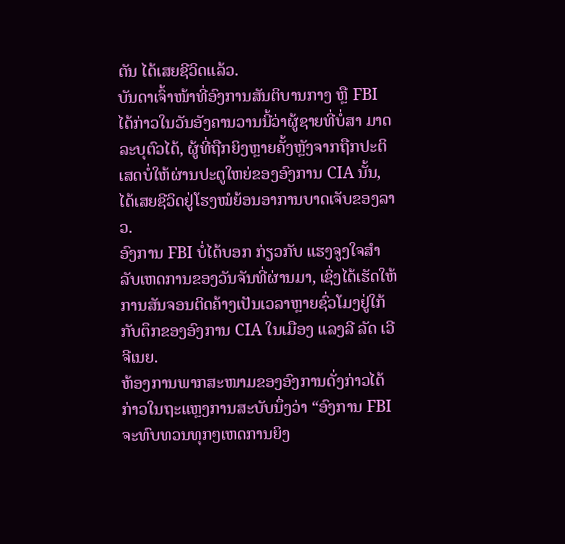ຕັນ ໄດ້ເສຍຊີວິດແລ້ວ.
ບັນດາເຈົ້າໜ້າທີ່ອົງການສັນຕິບານກາງ ຫຼື FBI ໄດ້ກ່າວໃນວັນອັງຄານວານນີ້ວ່າຜູ້ຊາຍທີ່ບໍ່ສາ ມາດລະບຸຕົວໄດ້, ຜູ້ທີ່ຖືກຍິງຫຼາຍຄັ້ງຫຼັງຈາກຖືກປະຕິເສດບໍ່ໃຫ້ຜ່ານປະຕູໃຫຍ່ຂອງອົງການ CIA ນັ້ນ, ໄດ້ເສຍຊີວິດຢູ່ໂຮງໝໍຍ້ອນອາການບາດເຈັບຂອງລາວ.
ອົງການ FBI ບໍ່ໄດ້ບອກ ກ່ຽວກັບ ແຮງຈູງໃຈສຳລັບເຫດການຂອງວັນຈັນທີ່ຜ່ານມາ, ເຊິ່ງໄດ້ເຮັດໃຫ້ການສັນຈອນຕິດຄ້າງເປັນເວລາຫຼາຍຊົ່ວໂມງຢູ່ໃກ້ກັບຕຶກຂອງອົງການ CIA ໃນເມືອງ ແລງລີ ລັດ ເວີຈີເນຍ.
ຫ້ອງການພາກສະໜາມຂອງອົງການດັ່ງກ່າວໄດ້ກ່າວໃນຖະແຫຼງການສະບັບນຶ່ງວ່າ “ອົງການ FBI ຈະທົບທວນທຸກໆເຫດການຍິງ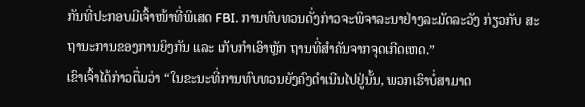ກັນທີ່ປະກອບມີເຈົ້າໜ້າທີ່ພິເສດ FBI. ການທົບທວນດັ່ງກ່າວຈະພິຈາລະນາຢ່າງລະມັດລະວັງ ກ່ຽວກັບ ສະຖານະການຂອງການຍິງກັນ ແລະ ເກັບກຳເອົາຫຼັກ ຖານທີ່ສຳຄັນຈາກຈຸດເກີດເຫດ.”
ເຂົາເຈົ້າໄດ້ກ່າວຕື່ມວ່າ “ໃນຂະນະທີ່ການທົບທວນຍັງຄົງດຳເນີນໄປຢູ່ນັ້ນ, ພວກເຮົາບໍ່ສາມາດ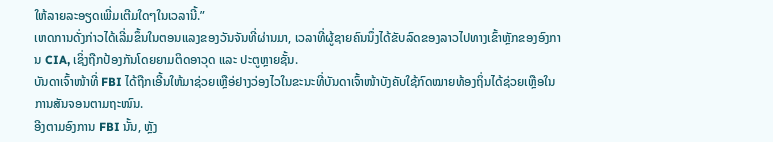ໃຫ້ລາຍລະອຽດເພີ່ມເຕີມໃດໆໃນເວລານີ້.”
ເຫດການດັ່ງກ່າວໄດ້ເລີ່ມຂຶ້ນໃນຕອນແລງຂອງວັນຈັນທີ່ຜ່ານມາ, ເວລາທີ່ຜູ້ຊາຍຄົນນຶ່ງໄດ້ຂັບລົດຂອງລາວໄປທາງເຂົ້າຫຼັກຂອງອົງການ CIA, ເຊິ່ງຖືກປ້ອງກັນໂດຍຍາມຕິດອາວຸດ ແລະ ປະຕູຫຼາຍຊັ້ນ.
ບັນດາເຈົ້າໜ້າທີ່ FBI ໄດ້ຖືກເອີ້ນໃຫ້ມາຊ່ວຍເຫຼືອ່ຢາງວ່ອງໄວໃນຂະນະທີ່ບັນດາເຈົ້າໜ້າບັງຄັບໃຊ້ກົດໝາຍທ້ອງຖິ່ນໄດ້ຊ່ວຍເຫຼືອໃນການສັນຈອນຕາມຖະໜົນ.
ອີງຕາມອົງການ FBI ນັ້ນ, ຫຼັງ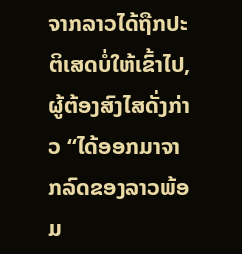ຈາກລາວໄດ້ຖືກປະຕິເສດບໍ່ໃຫ້ເຂົ້າໄປ, ຜູ້ຕ້ອງສົງໄສດັ່ງກ່າວ “ໄດ້ອອກມາຈາກລົດຂອງລາວພ້ອມ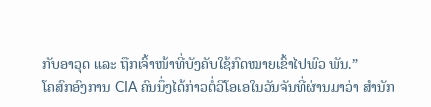ກັບອາວຸດ ແລະ ຖືກເຈົ້າໜ້າທີ່ບັງຄັບໃຊ້ກົດໝາຍເຂົ້າໄປພົວ ພັນ.”
ໂຄສົກອົງການ CIA ຄົນນຶ່ງໄດ້ກ່າວຕໍ່ວີໂອເອໃນວັນຈັນທີ່ຜ່ານມາວ່າ ສຳນັກ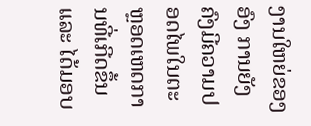ງານໃຫຍ່ຂອງອົງ ການຍັງຄົງມີຄວາມປອດໄພໃນຕະຫຼອດເຫດການທີ່ເກີດຂຶ້ນ ແລະ ໄດ້ມອບ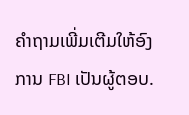ຄຳຖາມເພີ່ມເຕີມໃຫ້ອົງການ FBI ເປັນຜູ້ຕອບ.